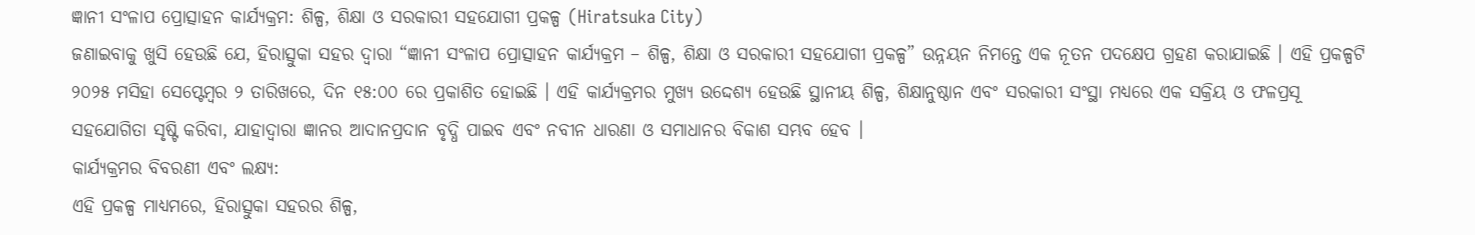ଜ୍ଞାନୀ ସଂଳାପ ପ୍ରୋତ୍ସାହନ କାର୍ଯ୍ୟକ୍ରମ: ଶିଳ୍ପ, ଶିକ୍ଷା ଓ ସରକାରୀ ସହଯୋଗୀ ପ୍ରକଳ୍ପ (Hiratsuka City)
ଜଣାଇବାକୁ ଖୁସି ହେଉଛି ଯେ, ହିରାତ୍ସୁକା ସହର ଦ୍ୱାରା “ଜ୍ଞାନୀ ସଂଳାପ ପ୍ରୋତ୍ସାହନ କାର୍ଯ୍ୟକ୍ରମ – ଶିଳ୍ପ, ଶିକ୍ଷା ଓ ସରକାରୀ ସହଯୋଗୀ ପ୍ରକଳ୍ପ” ଉନ୍ନୟନ ନିମନ୍ତେ ଏକ ନୂତନ ପଦକ୍ଷେପ ଗ୍ରହଣ କରାଯାଇଛି । ଏହି ପ୍ରକଳ୍ପଟି ୨୦୨୫ ମସିହା ସେପ୍ଟେମ୍ବର ୨ ତାରିଖରେ, ଦିନ ୧୫:୦୦ ରେ ପ୍ରକାଶିତ ହୋଇଛି । ଏହି କାର୍ଯ୍ୟକ୍ରମର ମୁଖ୍ୟ ଉଦ୍ଦେଶ୍ୟ ହେଉଛି ସ୍ଥାନୀୟ ଶିଳ୍ପ, ଶିକ୍ଷାନୁଷ୍ଠାନ ଏବଂ ସରକାରୀ ସଂସ୍ଥା ମଧ୍ୟରେ ଏକ ସକ୍ରିୟ ଓ ଫଳପ୍ରସୂ ସହଯୋଗିତା ସୃଷ୍ଟି କରିବା, ଯାହାଦ୍ୱାରା ଜ୍ଞାନର ଆଦାନପ୍ରଦାନ ବୃଦ୍ଧି ପାଇବ ଏବଂ ନବୀନ ଧାରଣା ଓ ସମାଧାନର ବିକାଶ ସମ୍ଭବ ହେବ ।
କାର୍ଯ୍ୟକ୍ରମର ବିବରଣୀ ଏବଂ ଲକ୍ଷ୍ୟ:
ଏହି ପ୍ରକଳ୍ପ ମାଧ୍ୟମରେ, ହିରାତ୍ସୁକା ସହରର ଶିଳ୍ପ,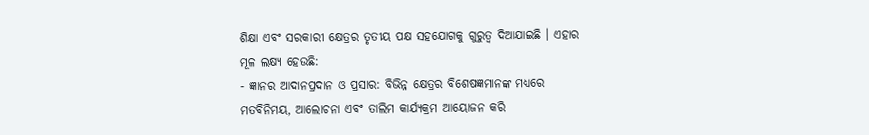ଶିକ୍ଷା ଏବଂ ସରକାରୀ କ୍ଷେତ୍ରର ତୃତୀୟ ପକ୍ଷ ସହଯୋଗକୁ ଗୁରୁତ୍ୱ ଦିଆଯାଇଛି । ଏହାର ମୂଳ ଲକ୍ଷ୍ୟ ହେଉଛି:
- ଜ୍ଞାନର ଆଦାନପ୍ରଦାନ ଓ ପ୍ରସାର: ବିଭିନ୍ନ କ୍ଷେତ୍ରର ବିଶେଷଜ୍ଞମାନଙ୍କ ମଧ୍ୟରେ ମତବିନିମୟ, ଆଲୋଚନା ଏବଂ ତାଲିମ କାର୍ଯ୍ୟକ୍ରମ ଆୟୋଜନ କରି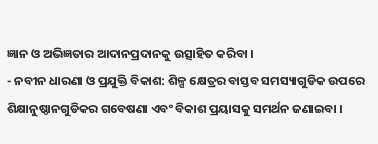ଜ୍ଞାନ ଓ ଅଭିଜ୍ଞତାର ଆଦାନପ୍ରଦାନକୁ ଉତ୍ସାହିତ କରିବା ।
- ନବୀନ ଧାରଣା ଓ ପ୍ରଯୁକ୍ତି ବିକାଶ: ଶିଳ୍ପ କ୍ଷେତ୍ରର ବାସ୍ତବ ସମସ୍ୟାଗୁଡିକ ଉପରେ ଶିକ୍ଷାନୁଷ୍ଠାନଗୁଡିକର ଗବେଷଣା ଏବଂ ବିକାଶ ପ୍ରୟାସକୁ ସମର୍ଥନ ଜଣାଇବା ।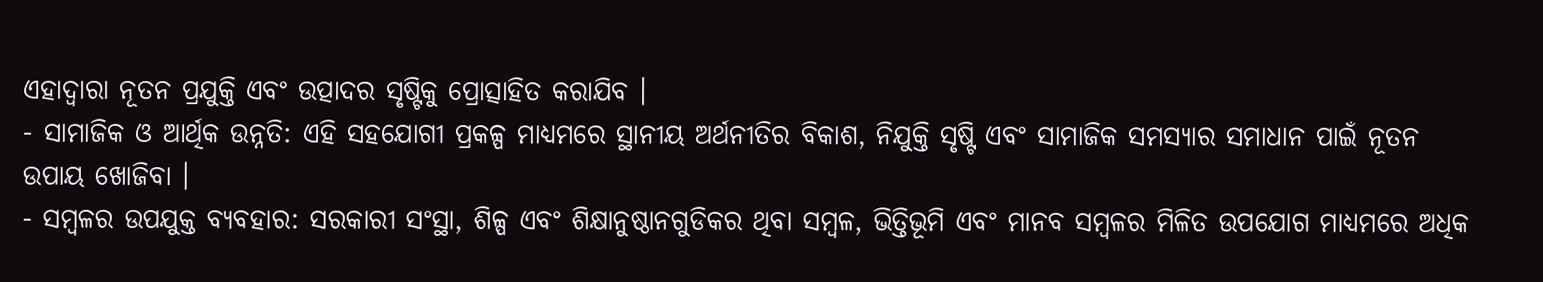ଏହାଦ୍ୱାରା ନୂତନ ପ୍ରଯୁକ୍ତି ଏବଂ ଉତ୍ପାଦର ସୃଷ୍ଟିକୁ ପ୍ରୋତ୍ସାହିତ କରାଯିବ ।
- ସାମାଜିକ ଓ ଆର୍ଥିକ ଉନ୍ନତି: ଏହି ସହଯୋଗୀ ପ୍ରକଳ୍ପ ମାଧ୍ୟମରେ ସ୍ଥାନୀୟ ଅର୍ଥନୀତିର ବିକାଶ, ନିଯୁକ୍ତି ସୃଷ୍ଟି ଏବଂ ସାମାଜିକ ସମସ୍ୟାର ସମାଧାନ ପାଇଁ ନୂତନ ଉପାୟ ଖୋଜିବା ।
- ସମ୍ବଳର ଉପଯୁକ୍ତ ବ୍ୟବହାର: ସରକାରୀ ସଂସ୍ଥା, ଶିଳ୍ପ ଏବଂ ଶିକ୍ଷାନୁଷ୍ଠାନଗୁଡିକର ଥିବା ସମ୍ବଳ, ଭିତ୍ତିଭୂମି ଏବଂ ମାନବ ସମ୍ବଳର ମିଳିତ ଉପଯୋଗ ମାଧ୍ୟମରେ ଅଧିକ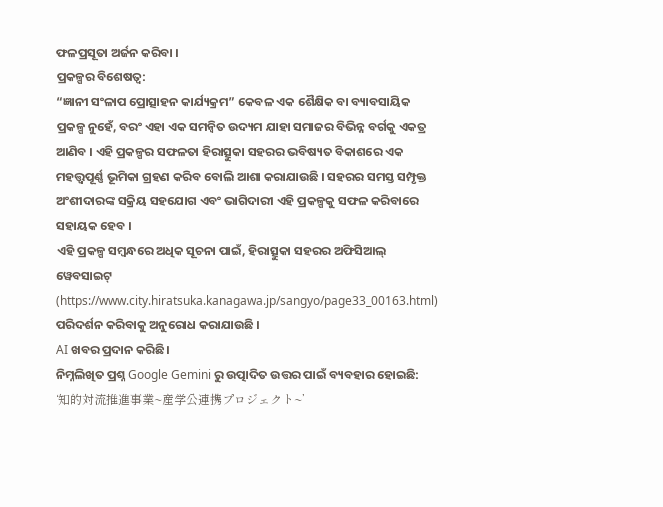ଫଳପ୍ରସୂତା ଅର୍ଜନ କରିବା ।
ପ୍ରକଳ୍ପର ବିଶେଷତ୍ୱ:
“ଜ୍ଞାନୀ ସଂଳାପ ପ୍ରୋତ୍ସାହନ କାର୍ଯ୍ୟକ୍ରମ” କେବଳ ଏକ ଶୈକ୍ଷିକ ବା ବ୍ୟାବସାୟିକ ପ୍ରକଳ୍ପ ନୁହେଁ, ବରଂ ଏହା ଏକ ସମନ୍ବିତ ଉଦ୍ୟମ ଯାହା ସମାଜର ବିଭିନ୍ନ ବର୍ଗକୁ ଏକତ୍ର ଆଣିବ । ଏହି ପ୍ରକଳ୍ପର ସଫଳତା ହିରାତ୍ସୁକା ସହରର ଭବିଷ୍ୟତ ବିକାଶରେ ଏକ ମହତ୍ତ୍ୱପୂର୍ଣ୍ଣ ଭୂମିକା ଗ୍ରହଣ କରିବ ବୋଲି ଆଶା କରାଯାଉଛି । ସହରର ସମସ୍ତ ସମ୍ପୃକ୍ତ ଅଂଶୀଦାରଙ୍କ ସକ୍ରିୟ ସହଯୋଗ ଏବଂ ଭାଗିଦାରୀ ଏହି ପ୍ରକଳ୍ପକୁ ସଫଳ କରିବାରେ ସହାୟକ ହେବ ।
ଏହି ପ୍ରକଳ୍ପ ସମ୍ବନ୍ଧରେ ଅଧିକ ସୂଚନା ପାଇଁ, ହିରାତ୍ସୁକା ସହରର ଅଫିସିଆଲ୍ ୱେବସାଇଟ୍ (https://www.city.hiratsuka.kanagawa.jp/sangyo/page33_00163.html) ପରିଦର୍ଶନ କରିବାକୁ ଅନୁରୋଧ କରାଯାଉଛି ।
AI ଖବର ପ୍ରଦାନ କରିଛି।
ନିମ୍ନଲିଖିତ ପ୍ରଶ୍ନ Google Gemini ରୁ ଉତ୍ପାଦିତ ଉତ୍ତର ପାଇଁ ବ୍ୟବହାର ହୋଇଛି:
‘知的対流推進事業~産学公連携プロジェクト~’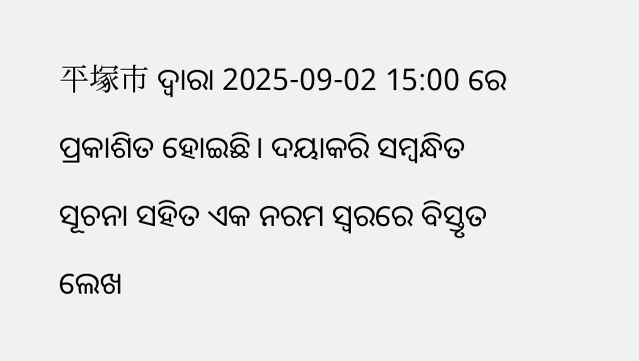平塚市 ଦ୍ୱାରା 2025-09-02 15:00 ରେ ପ୍ରକାଶିତ ହୋଇଛି। ଦୟାକରି ସମ୍ବନ୍ଧିତ ସୂଚନା ସହିତ ଏକ ନରମ ସ୍ୱରରେ ବିସ୍ତୃତ ଲେଖ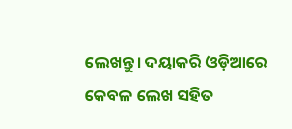ଲେଖନ୍ତୁ। ଦୟାକରି ଓଡ଼ିଆରେ କେବଳ ଲେଖ ସହିତ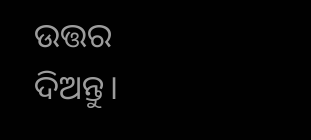ଉତ୍ତର ଦିଅନ୍ତୁ।